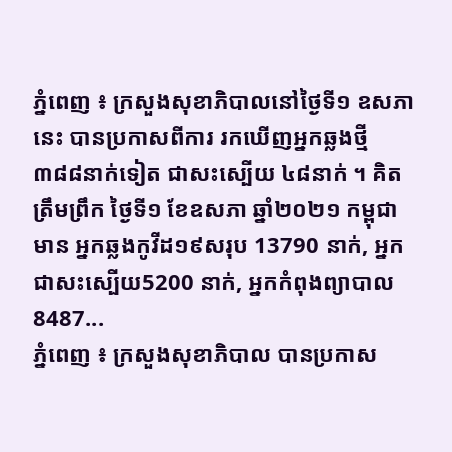ភ្នំពេញ ៖ ក្រសួងសុខាភិបាលនៅថ្ងៃទី១ ឧសភានេះ បានប្រកាសពីការ រកឃើញអ្នកឆ្លងថ្មី ៣៨៨នាក់ទៀត ជាសះស្បើយ ៤៨នាក់ ។ គិតត្រឹមព្រឹក ថ្ងៃទី១ ខែឧសភា ឆ្នាំ២០២១ កម្ពុជាមាន អ្នកឆ្លងកូវីដ១៩សរុប 13790 នាក់, អ្នកជាសះស្បើយ5200 នាក់, អ្នកកំពុងព្យាបាល 8487...
ភ្នំពេញ ៖ ក្រសួងសុខាភិបាល បានប្រកាស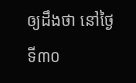ឲ្យដឹងថា នៅថ្ងៃទី៣០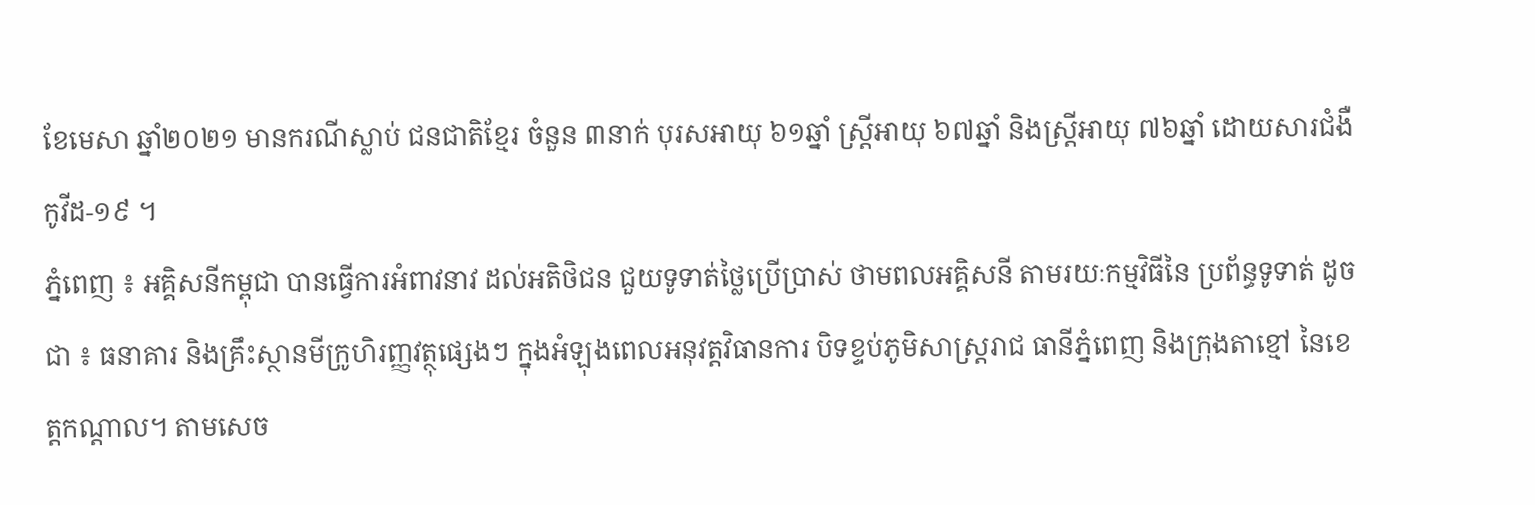ខែមេសា ឆ្នាំ២០២១ មានករណីស្លាប់ ជនជាតិខ្មែរ ចំនួន ៣នាក់ បុរសឣាយុ ៦១ឆ្នាំ ស្រ្តីឣាយុ ៦៧ឆ្នាំ និងស្រ្តីឣាយុ ៧៦ឆ្នាំ ដោយសារជំងឺកូវីដ-១៩ ។
ភ្នំពេញ ៖ អគ្គិសនីកម្ពុជា បានធ្វើការអំពាវនាវ ដល់អតិថិជន ជួយទូទាត់ថ្លៃប្រើប្រាស់ ថាមពលអគ្គិសនី តាមរយៈកម្មវិធីនៃ ប្រព័ន្ធទូទាត់ ដូចជា ៖ ធនាគារ និងគ្រឹះស្ថានមីក្រូហិរញ្ញវត្ថុផ្សេងៗ ក្នុងអំឡុងពេលអនុវត្តវិធានការ បិទខ្ទប់ភូមិសាស្ដ្ររាជ ធានីភ្នំពេញ និងក្រុងតាខ្មៅ នៃខេត្តកណ្ដាល។ តាមសេច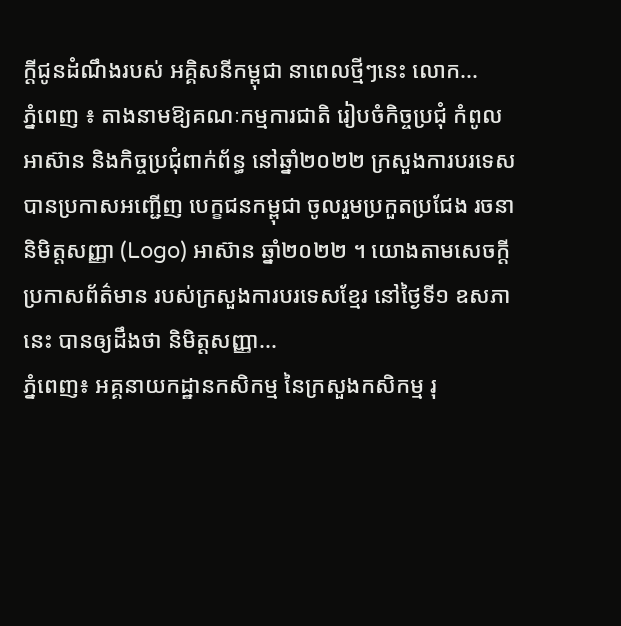ក្ដីជូនដំណឹងរបស់ អគ្គិសនីកម្ពុជា នាពេលថ្មីៗនេះ លោក...
ភ្នំពេញ ៖ តាងនាមឱ្យគណៈកម្មការជាតិ រៀបចំកិច្ចប្រជុំ កំពូលអាស៊ាន និងកិច្ចប្រជុំពាក់ព័ន្ធ នៅឆ្នាំ២០២២ ក្រសួងការបរទេស បានប្រកាសអញ្ជើញ បេក្ខជនកម្ពុជា ចូលរួមប្រកួតប្រជែង រចនានិមិត្តសញ្ញា (Logo) អាស៊ាន ឆ្នាំ២០២២ ។ យោងតាមសេចក្ដីប្រកាសព័ត៌មាន របស់ក្រសួងការបរទេសខ្មែរ នៅថ្ងៃទី១ ឧសភានេះ បានឲ្យដឹងថា និមិត្តសញ្ញា...
ភ្នំពេញ៖ អគ្គនាយកដ្ឋានកសិកម្ម នៃក្រសួងកសិកម្ម រុ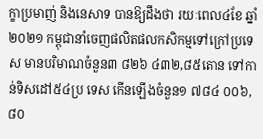ក្ខាប្រមាញ់ និងនេសាទ បានឱ្យដឹងថា រយៈពេល៤ខែ ឆ្នាំ២០២១ កម្ពុជានាំចេញផលិតផលកសិកម្មទៅក្រៅប្រទេស មានបរិមាណចំនួន៣ ៨២៦ ៤៣២,៨៥តោន ទៅកាន់ទិសដៅ៥៤ប្រ ទេស កើនឡើងចំនួន១ ៧៨៤ ០០៦,៨០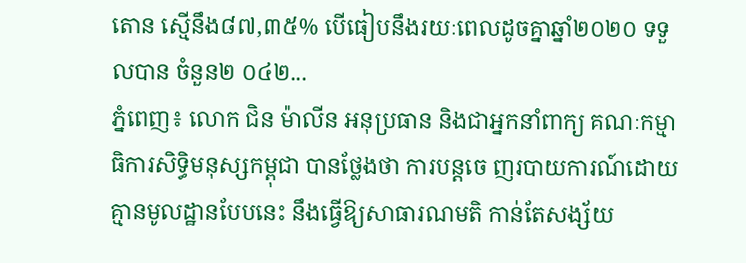តោន ស្មើនឹង៨៧,៣៥% បើធៀបនឹងរយៈពេលដូចគ្នាឆ្នាំ២០២០ ទទួលបាន ចំនួន២ ០៤២...
ភ្នំពេញ៖ លោក ជិន ម៉ាលីន អនុប្រធាន និងជាអ្នកនាំពាក្យ គណៈកម្មាធិការសិទ្ធិមនុស្សកម្ពុជា បានថ្លែងថា ការបន្តចេ ញរបាយការណ៍ដោយគ្មានមូលដ្ឋានបែបនេះ នឹងធ្វើឱ្យសាធារណមតិ កាន់តែសង្ស័យ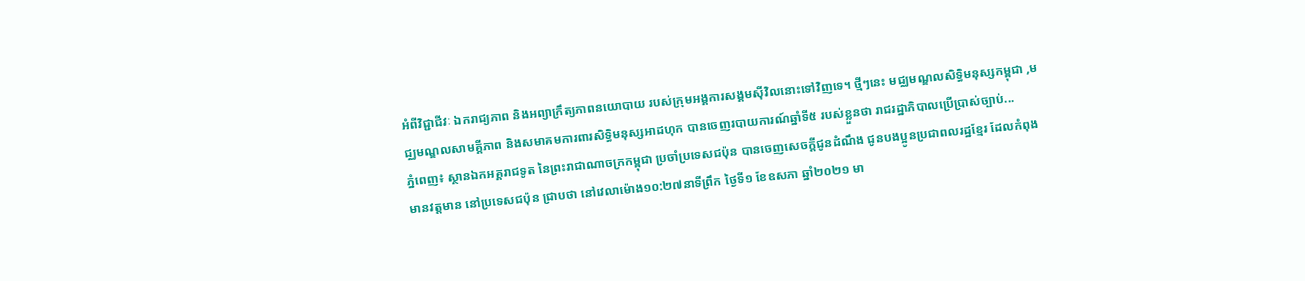អំពីវិជ្ជាជីវៈ ឯករាជ្យភាព និងអព្យាក្រឹត្យភាពនយោបាយ របស់ក្រុមអង្គការសង្គមស៊ីវិលនោះទៅវិញទេ។ ថ្មីៗនេះ មជ្ឈមណ្ឌលសិទ្ធិមនុស្សកម្ពុជា ,មជ្ឈមណ្ឌលសាមគ្គីភាព និងសមាគមការពារសិទ្ធិមនុស្សអាដហុក បានចេញរបាយការណ៍ឆ្នាំទី៥ របស់ខ្លួនថា រាជរដ្ឋាភិបាលប្រើប្រាស់ច្បាប់...
ភ្នំពេញ៖ ស្ថានឯកអគ្គរាជទូត នៃព្រះរាជាណាចក្រកម្ពុជា ប្រចាំប្រទេសជប៉ុន បានចេញសេចក្តីជូនដំណឹង ជូនបងប្អូនប្រជាពលរដ្ឋខ្មែរ ដែលកំពុងមានវត្តមាន នៅប្រទេសជប៉ុន ជ្រាបថា នៅវេលាម៉ោង១០:២៧នាទីព្រឹក ថ្ងៃទី១ ខែឧសភា ឆ្នាំ២០២១ មា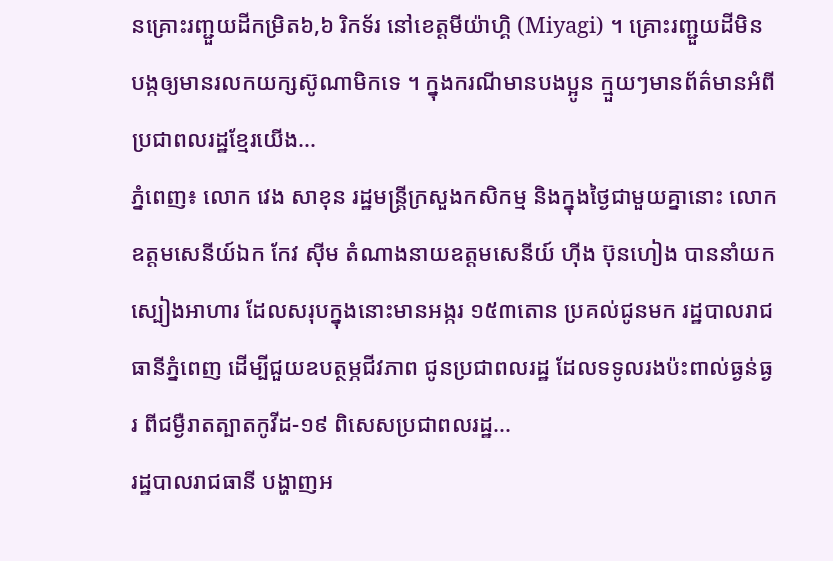នគ្រោះរញ្ជួយដីកម្រិត៦,៦ រិកទ័រ នៅខេត្តមីយ៉ាហ្គិ (Miyagi) ។ គ្រោះរញ្ជួយដីមិនបង្កឲ្យមានរលកយក្សស៊ូណាមិកទេ ។ ក្នុងករណីមានបងប្អូន ក្មួយៗមានព័ត៌មានអំពីប្រជាពលរដ្ឋខ្មែរយើង...
ភ្នំពេញ៖ លោក វេង សាខុន រដ្ឋមន្ត្រីក្រសួងកសិកម្ម និងក្នុងថ្ងៃជាមួយគ្នានោះ លោកឧត្តមសេនីយ៍ឯក កែវ ស៊ីម តំណាងនាយឧត្តមសេនីយ៍ ហ៊ីង ប៊ុនហៀង បាននាំយកស្បៀងអាហារ ដែលសរុបក្នុងនោះមានអង្ករ ១៥៣តោន ប្រគល់ជូនមក រដ្ឋបាលរាជធានីភ្នំពេញ ដើម្បីជួយឧបត្ថម្ភជីវភាព ជូនប្រជាពលរដ្ឋ ដែលទទូលរងប៉ះពាល់ធ្ងន់ធ្ងរ ពីជម្ងឺរាតត្បាតកូវីដ-១៩ ពិសេសប្រជាពលរដ្ឋ...
រដ្ឋបាលរាជធានី បង្ហាញអ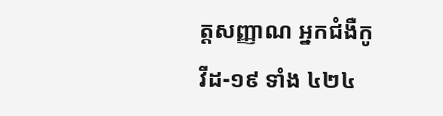ត្តសញ្ញាណ អ្នកជំងឺកូវីដ-១៩ ទាំង ៤២៤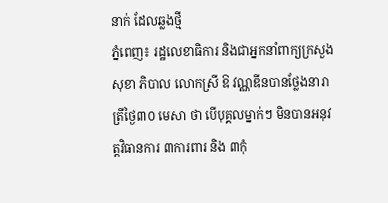នាក់ ដែលឆ្លងថ្មី
ភ្នំពេញ៖ រដ្ឋលេខាធិការ និងជាអ្នកនាំពាក្យក្រសួងសុខា ភិបាល លោកស្រី ឱ វណ្ណឌីនបានថ្លែងនារាត្រីថ្ងៃ៣០ មេសា ថា បេីបុគ្គលម្នាក់ៗ មិនបានអនុវត្តវិធានការ ៣ការពារ និង ៣កុំ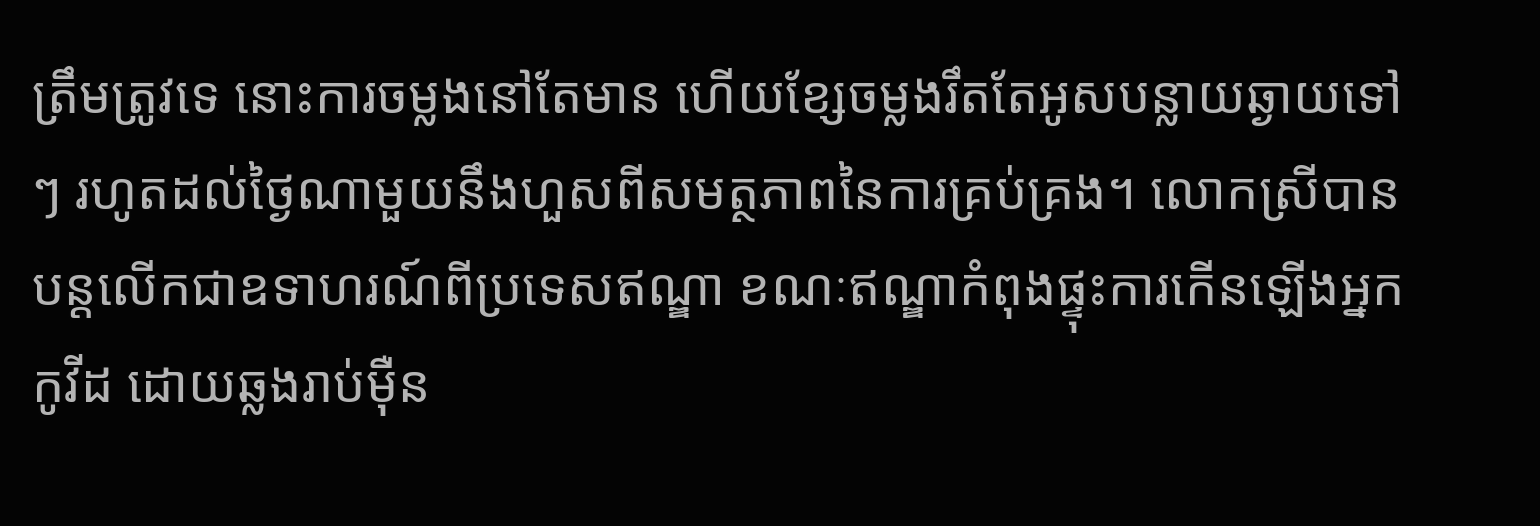ត្រឹមត្រូវទេ នោះការចម្លងនៅតែមាន ហេីយខ្សែចម្លងរឹតតែអូសបន្លាយឆ្ងាយទៅៗ រហូតដល់ថ្ងៃណាមួយនឹងហួសពីសមត្ថភាពនៃការគ្រប់គ្រង។ លោកស្រីបានបន្តលើកជាឧទាហរណ៍ពីប្រទេសឥណ្ឌា ខណៈឥណ្ឌាកំពុងផ្ទុះការកើនឡើងអ្នកកូវីដ ដោយឆ្លងរាប់ម៉ឺន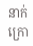នាក់ក្រោ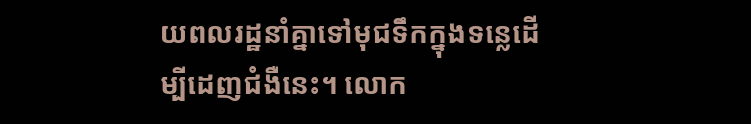យពលរដ្ឋនាំគ្នាទៅមុជទឹកក្នុងទន្លេដើម្បីដេញជំងឺនេះ។ លោក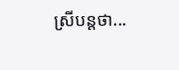ស្រីបន្តថា...